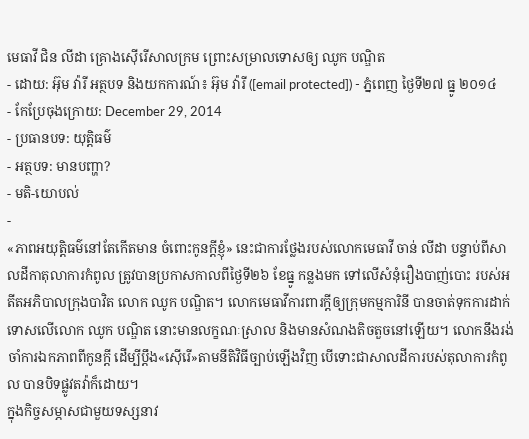មេធាវី ជិន លីដា គ្រោងស៊ើរើសាលក្រម ព្រោះសម្រាលទោសឲ្យ ឈូក បណ្ឌិត
- ដោយ: អ៊ុម វ៉ារី អត្ថបទ និងយកការណ៍៖ អ៊ុម វ៉ារី ([email protected]) - ភ្នំពេញ ថ្ងៃទី២៧ ធ្នូ ២០១៤
- កែប្រែចុងក្រោយ: December 29, 2014
- ប្រធានបទ: យុត្តិធម៌
- អត្ថបទ: មានបញ្ហា?
- មតិ-យោបល់
-
«ភាពអយុត្តិធម៌នៅតែកើតមាន ចំពោះកូនក្តីខ្ញុំ» នេះជាការថ្លែងរបស់លោកមេធាវី ចាន់ លីដា បន្ទាប់ពីសាលដីកាតុលាការកំពូល ត្រូវបានប្រកាសកាលពីថ្ងៃទី២៦ ខែធ្នូ កន្លងមក ទៅលើសំនុំរឿងបាញ់បោះ របស់អតីតអភិបាលក្រុងបាវិត លោក ឈូក បណ្ឌិត។ លោកមេធាវីការពារក្ដីឲ្យក្រុមកម្មការិនី បានចាត់ទុកការដាក់ទោសលើលោក ឈូក បណ្ឌិត នោះមានលក្ខណៈស្រាល និងមានសំណងតិចតួចនៅឡើយ។ លោកនឹងរង់ចាំការឯកភាពពីកូនក្តី ដើម្បីប្តឹង«ស៊ើរើ»តាមនីតិវិធីច្បាប់ឡើងវិញ បើទោះជាសាលដីការបស់តុលាការកំពូល បានបិទផ្លូវតវ៉ាក៏ដោយ។
ក្នុងកិច្ចសម្ភាសជាមួយទស្សនាវ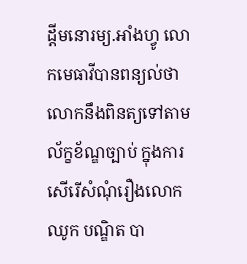ដ្តីមនោរម្យ.អាំងហ្វូ លោកមេធាវីបានពន្យល់ថា លោកនឹងពិនត្យទៅតាមល័ក្ខខ័ណ្ឌច្បាប់ ក្នុងការសើរើសំណុំរឿងលោក ឈូក បណ្ឌិត បា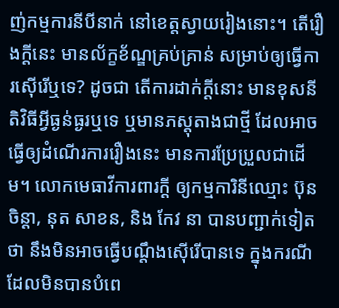ញ់កម្មការនីបីនាក់ នៅខេត្តស្វាយរៀងនោះ។ តើរឿងក្តីនេះ មានល័ក្ខខ័ណ្ឌគ្រប់គ្រាន់ សម្រាប់ឲ្យធ្វើការស៊ើរើឬទេ? ដូចជា តើការដាក់ក្តីនោះ មានខុសនីតិវិធីអ្វីធ្ងន់ធ្ងរឬទេ ឬមានភស្តុតាងជាថ្មី ដែលអាចធ្វើឲ្យដំណើរការរឿងនេះ មានការប្រែប្រួលជាដើម។ លោកមេធាវីការពារក្ដី ឲ្យកម្មការិនីឈ្មោះ ប៊ុន ចិន្តា, នុត សាខន, និង កែវ នា បានបញ្ជាក់ទៀតថា នឹងមិនអាចធ្វើបណ្តឹងស៊ើរើបានទេ ក្នុងករណីដែលមិនបានបំពេ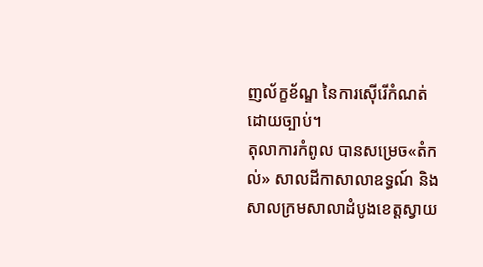ញល័ក្ខខ័ណ្ឌ នៃការស៊ើរើកំណត់ដោយច្បាប់។
តុលាការកំពូល បានសម្រេច«តំកល់» សាលដីកាសាលាឧទ្ធណ៍ និងសាលក្រមសាលាដំបូងខេត្តស្វាយ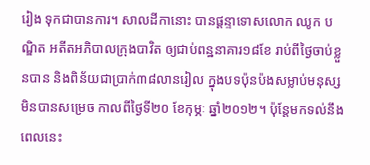រៀង ទុកជាបានការ។ សាលដីកានោះ បានផ្ដន្ទាទោសលោក ឈូក បណ្ឌិត អតីតអភិបាលក្រុងបាវិត ឲ្យជាប់ពន្ឋនាគារ១៨ខែ រាប់ពីថ្ងៃចាប់ខ្លួនបាន និងពិន័យជាប្រាក់៣៨លានរៀល ក្នុងបទប៉ុនប៉ងសម្លាប់មនុស្សមិនបានសម្រេច កាលពីថ្ងៃទី២០ ខែកុម្ភៈ ឆ្នាំ២០១២។ ប៉ុន្តែមកទល់នឹងពេលនេះ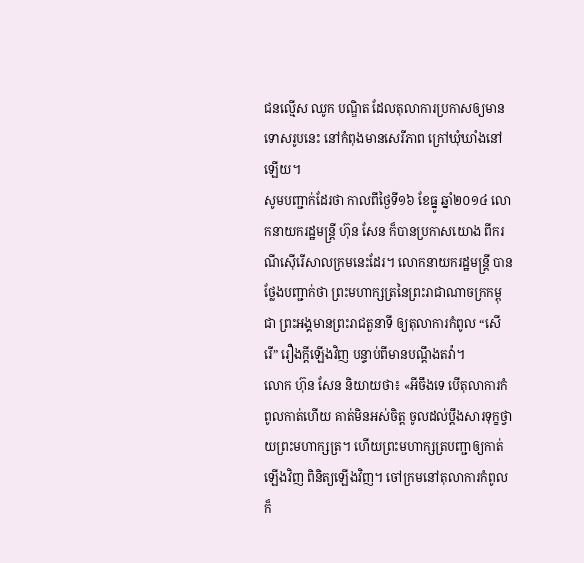ជនល្មើស ឈូក បណ្ឌិត ដែលតុលាការប្រកាសឲ្យមានទោសរូបនេះ នៅកំពុងមានសេរីភាព ក្រៅឃុំឃាំងនៅឡើយ។
សូមបញ្ជាក់ដែរថា កាលពីថ្ងៃទី១៦ ខែធ្នូ ឆ្នាំ២០១៤ លោកនាយករដ្ឋមន្រ្តី ហ៊ុន សែន ក៏បានប្រកាសយោង ពីករណីស៊ើរើសាលក្រមនេះដែរ។ លោកនាយករដ្ឋមន្ត្រី បានថ្លែងបញ្ជាក់ថា ព្រះមហាក្សត្រនៃព្រះរាជាណាចក្រកម្ពុជា ព្រះអង្គមានព្រះរាជតួនាទី ឲ្យតុលាការកំពូល “សើរើ” រឿងក្ដីឡើងវិញ បន្ទាប់ពីមានបណ្ដឹងតវ៉ា។
លោក ហ៊ុន សែន និយាយថា៖ «អីចឹងទេ បើតុលាការកំពូលកាត់ហើយ គាត់មិនអស់ចិត្ត ចូលដល់ប្ដឹងសារទុក្ខថ្វាយព្រះមហាក្សត្រ។ ហើយព្រះមហាក្សត្របញ្ជាឲ្យកាត់ឡើងវិញ ពិនិត្យឡើងវិញ។ ចៅក្រមនៅតុលាការកំពូល ក៏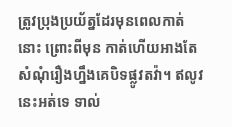ត្រូវប្រុងប្រយ័ត្នដែរមុនពេលកាត់នោះ ព្រោះពីមុន កាត់ហើយអាងតែសំណុំរឿងហ្នឹងគេបិទផ្លូវតវ៉ា។ ឥលូវនេះអត់ទេ ទាល់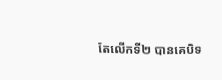តែលើកទី២ បានគេបិទ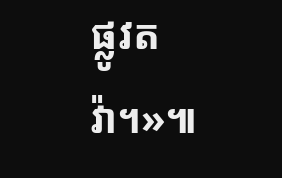ផ្លូវតវ៉ា។»៕